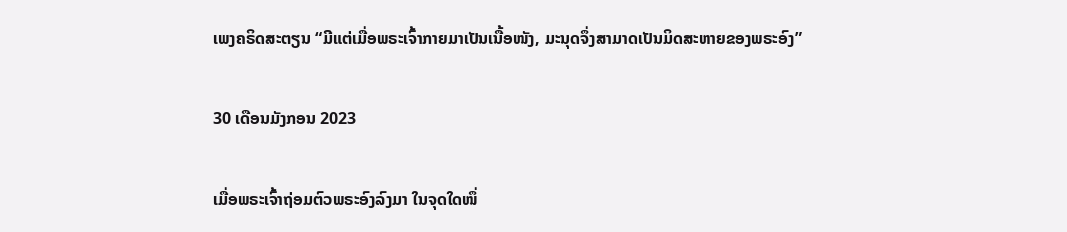ເພງຄຣິດສະຕຽນ “ມີແຕ່ເມື່ອພຣະເຈົ້າກາຍມາເປັນເນື້ອໜັງ, ມະນຸດຈຶ່ງສາມາດເປັນມິດສະຫາຍຂອງພຣະອົງ”

30 ເດືອນມັງກອນ 2023

ເມື່ອພຣະເຈົ້າຖ່ອມຕົວພຣະອົງລົງມາ ໃນຈຸດໃດໜຶ່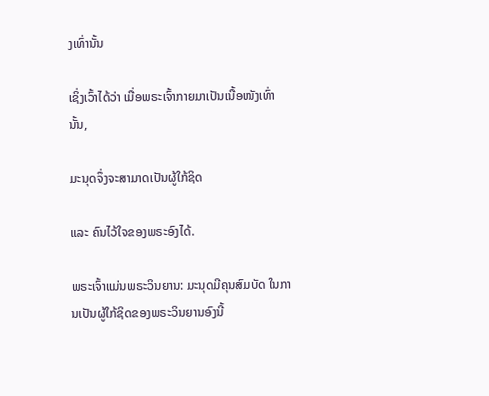ງເທົ່ານັ້ນ

ເຊິ່ງເວົ້າໄດ້ວ່າ ເມື່ອພຣະເຈົ້າກາຍມາເປັນເນື້ອໜັງເທົ່ານັ້ນ,

ມະນຸດຈຶ່ງຈະສາມາດເປັນຜູ້ໃກ້ຊິດ

ແລະ ຄົນໄວ້ໃຈຂອງພຣະອົງໄດ້.

ພຣະເຈົ້າແມ່ນພຣະວິນຍານ: ມະນຸດມີຄຸນສົມບັດ ໃນການເປັນຜູ້ໃກ້ຊິດຂອງພຣະວິນຍານອົງນີ້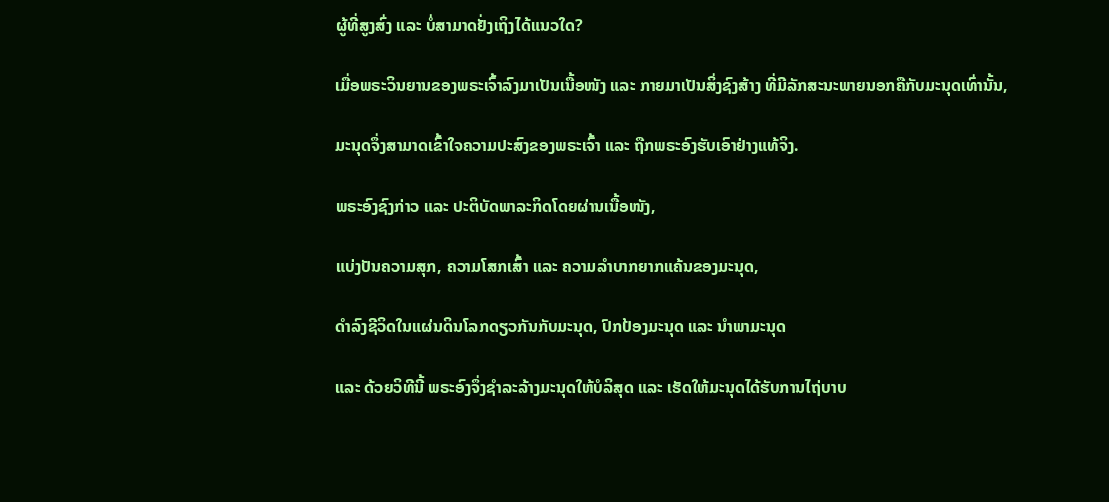ຜູ້ທີ່ສູງສົ່ງ ແລະ ບໍ່ສາມາດຢັ່ງເຖິງໄດ້ແນວໃດ?

ເມື່ອພຣະວິນຍານຂອງພຣະເຈົ້າລົງມາເປັນເນື້ອໜັງ ແລະ ກາຍມາເປັນສິ່ງຊົງສ້າງ ທີ່ມີລັກສະນະພາຍນອກຄືກັບມະນຸດເທົ່ານັ້ນ,

ມະນຸດຈຶ່ງສາມາດເຂົ້າໃຈຄວາມປະສົງຂອງພຣະເຈົ້າ ແລະ ຖືກພຣະອົງຮັບເອົາຢ່າງແທ້ຈິງ.

ພຣະອົງຊົງກ່າວ ແລະ ປະຕິບັດພາລະກິດໂດຍຜ່ານເນື້ອໜັງ,

ແບ່ງປັນຄວາມສຸກ, ຄວາມໂສກເສົ້າ ແລະ ຄວາມລຳບາກຍາກແຄ້ນຂອງມະນຸດ,

ດຳລົງຊີວິດໃນແຜ່ນດິນໂລກດຽວກັນກັບມະນຸດ, ປົກປ້ອງມະນຸດ ແລະ ນໍາພາມະນຸດ

ແລະ ດ້ວຍວິທີນີ້ ພຣະອົງຈຶ່ງຊຳລະລ້າງມະນຸດໃຫ້ບໍລິສຸດ ແລະ ເຮັດໃຫ້ມະນຸດໄດ້ຮັບການໄຖ່ບາບ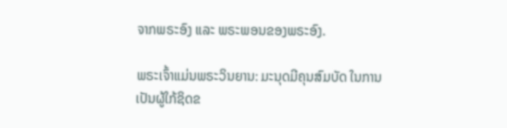ຈາກພຣະອົງ ແລະ ພຣະພອນຂອງພຣະອົງ.

ພຣະເຈົ້າແມ່ນພຣະວິນຍານ: ມະນຸດມີຄຸນສົມບັດ ໃນການເປັນຜູ້ໃກ້ຊິດຂ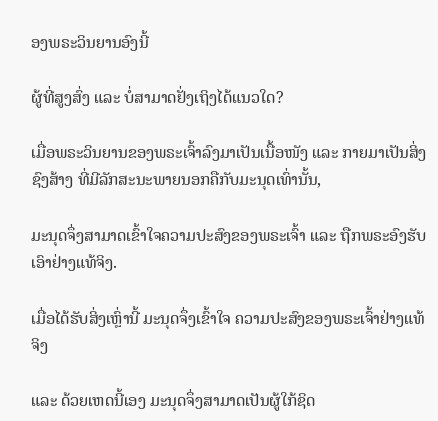ອງພຣະວິນຍານອົງນີ້

ຜູ້ທີ່ສູງສົ່ງ ແລະ ບໍ່ສາມາດຢັ່ງເຖິງໄດ້ແນວໃດ?

ເມື່ອພຣະວິນຍານຂອງພຣະເຈົ້າລົງມາເປັນເນື້ອໜັງ ແລະ ກາຍມາເປັນສິ່ງຊົງສ້າງ ທີ່ມີລັກສະນະພາຍນອກຄືກັບມະນຸດເທົ່ານັ້ນ,

ມະນຸດຈຶ່ງສາມາດເຂົ້າໃຈຄວາມປະສົງຂອງພຣະເຈົ້າ ແລະ ຖືກພຣະອົງຮັບເອົາຢ່າງແທ້ຈິງ.

ເມື່ອໄດ້ຮັບສິ່ງເຫຼົ່ານີ້ ມະນຸດຈຶ່ງເຂົ້າໃຈ ຄວາມປະສົງຂອງພຣະເຈົ້າຢ່າງແທ້ຈິງ

ແລະ ດ້ວຍເຫດນີ້ເອງ ມະນຸດຈຶ່ງສາມາດເປັນຜູ້ໃກ້ຊິດ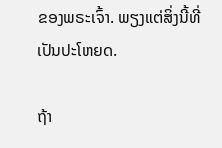ຂອງພຣະເຈົ້າ. ພຽງແຕ່ສິ່ງນີ້ທີ່ເປັນປະໂຫຍດ.

ຖ້າ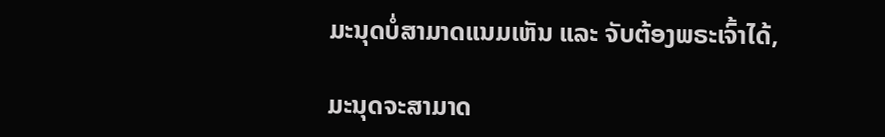ມະນຸດບໍ່ສາມາດແນມເຫັນ ແລະ ຈັບຕ້ອງພຣະເຈົ້າໄດ້,

ມະນຸດຈະສາມາດ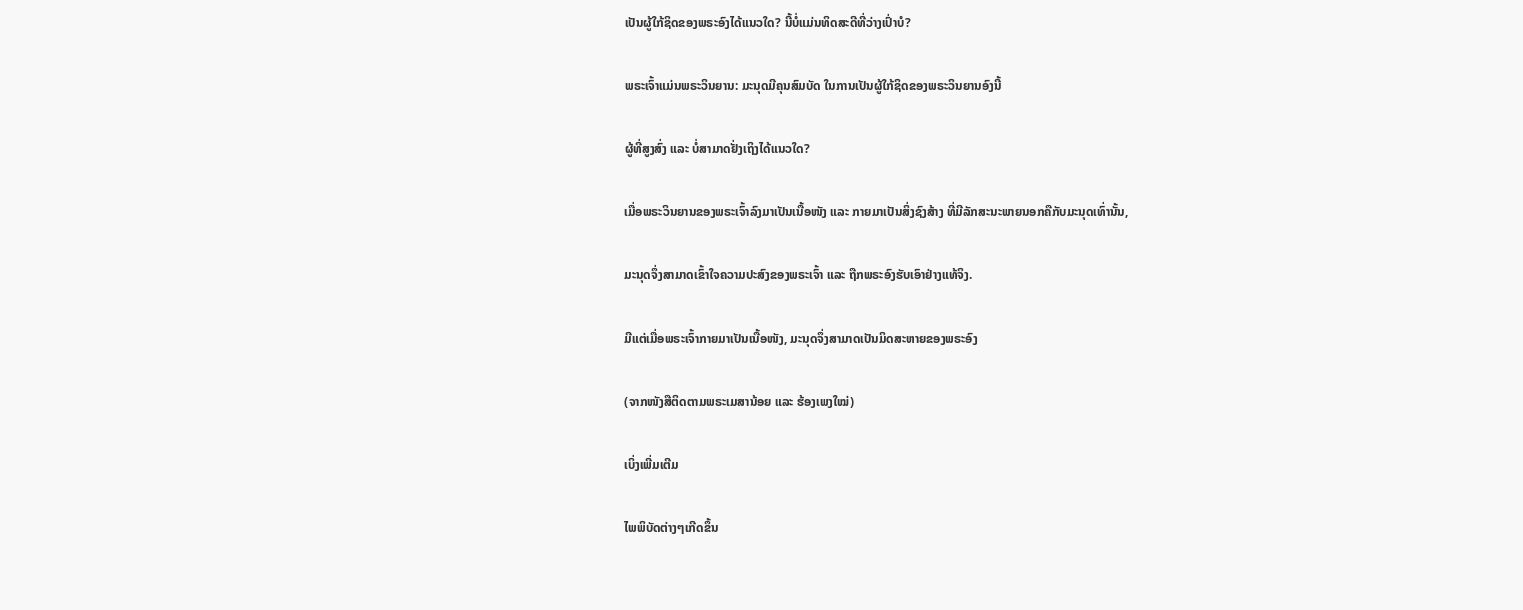ເປັນຜູ້ໃກ້ຊິດຂອງພຣະອົງໄດ້ແນວໃດ? ນີ້ບໍ່ແມ່ນທິດສະດີທີ່ວ່າງເປົ່າບໍ?

ພຣະເຈົ້າແມ່ນພຣະວິນຍານ: ມະນຸດມີຄຸນສົມບັດ ໃນການເປັນຜູ້ໃກ້ຊິດຂອງພຣະວິນຍານອົງນີ້

ຜູ້ທີ່ສູງສົ່ງ ແລະ ບໍ່ສາມາດຢັ່ງເຖິງໄດ້ແນວໃດ?

ເມື່ອພຣະວິນຍານຂອງພຣະເຈົ້າລົງມາເປັນເນື້ອໜັງ ແລະ ກາຍມາເປັນສິ່ງຊົງສ້າງ ທີ່ມີລັກສະນະພາຍນອກຄືກັບມະນຸດເທົ່ານັ້ນ,

ມະນຸດຈຶ່ງສາມາດເຂົ້າໃຈຄວາມປະສົງຂອງພຣະເຈົ້າ ແລະ ຖືກພຣະອົງຮັບເອົາຢ່າງແທ້ຈິງ.

ມີແຕ່ເມື່ອພຣະເຈົ້າກາຍມາເປັນເນື້ອໜັງ, ມະນຸດຈຶ່ງສາມາດເປັນມິດສະຫາຍຂອງພຣະອົງ

(ຈາກໜັງສືຕິດຕາມພຣະເມສານ້ອຍ ແລະ ຮ້ອງເພງໃໝ່)

ເບິ່ງເພີ່ມເຕີມ

ໄພພິບັດຕ່າງໆເກີດຂຶ້ນ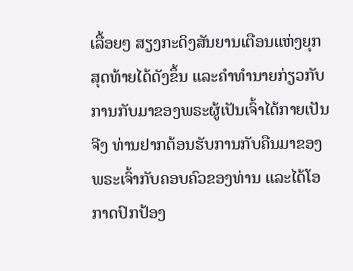ເລື້ອຍໆ ສຽງກະດິງສັນຍານເຕືອນແຫ່ງຍຸກສຸດທ້າຍໄດ້ດັງຂຶ້ນ ແລະຄໍາທໍານາຍກ່ຽວກັບການກັບມາຂອງພຣະຜູ້ເປັນເຈົ້າໄດ້ກາຍເປັນຈີງ ທ່ານຢາກຕ້ອນຮັບການກັບຄືນມາຂອງພຣະເຈົ້າກັບຄອບຄົວຂອງທ່ານ ແລະໄດ້ໂອກາດປົກປ້ອງ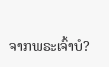ຈາກພຣະເຈົ້າບໍ?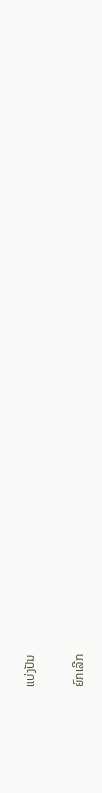ແບ່ງປັນ

ຍົກເລີກ